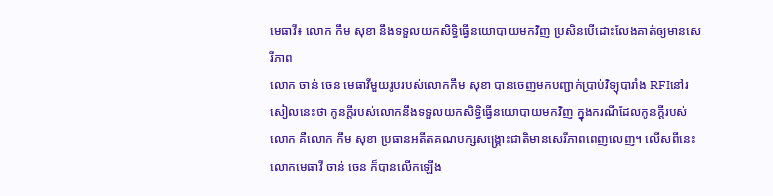មេធាវី៖ លោក កឹម សុខា នឹងទទួលយកសិទ្ធិធ្វើនយោបាយមកវិញ ប្រសិនបើដោះលែងគាត់ឲ្យមានសេរីភាព
លោក ចាន់ ចេន មេធាវីមួយរូបរបស់លោកកឹម សុខា បានចេញមកបញ្ជាក់ប្រាប់វិទ្យុបារាំង RFIនៅរសៀលនេះថា កូនក្តីរបស់លោកនឹងទទួលយកសិទ្ធិធ្វើនយោបាយមកវិញ ក្នុងករណីដែលកូនក្តីរបស់លោក គឺលោក កឹម សុខា ប្រធានអតីតគណបក្សសង្គ្រោះជាតិមានសេរីភាពពេញលេញ។ លើសពីនេះ លោកមេធាវី ចាន់ ចេន ក៏បានលើកឡើង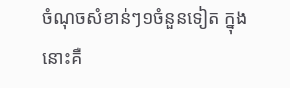ចំណុចសំខាន់ៗ១ចំនួនទៀត ក្នុងនោះគឺ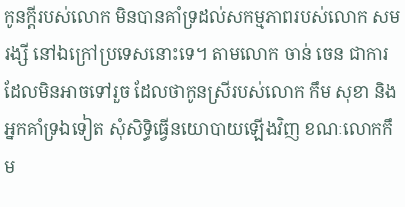កូនក្តីរបស់លោក មិនបានគាំទ្រដល់សកម្មភាពរបស់លោក សម រង្សី នៅឯក្រៅប្រទេសនោះទេ។ តាមលោក ចាន់ ចេន ជាការដែលមិនអាចទៅរួច ដែលថាកូនស្រីរបស់លោក កឹម សុខា និងអ្នកគាំទ្រឯទៀត សុំសិទ្ធិធ្វើនយោបាយឡើងវិញ ខណៈលោកកឹម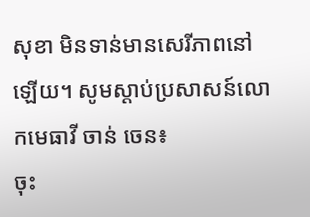សុខា មិនទាន់មានសេរីភាពនៅឡើយ។ សូមស្តាប់ប្រសាសន៍លោកមេធាវី ចាន់ ចេន៖
ចុះ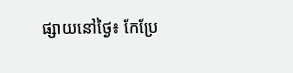ផ្សាយនៅថ្ងៃ៖ កែប្រែ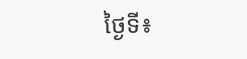ថ្ងៃទី៖